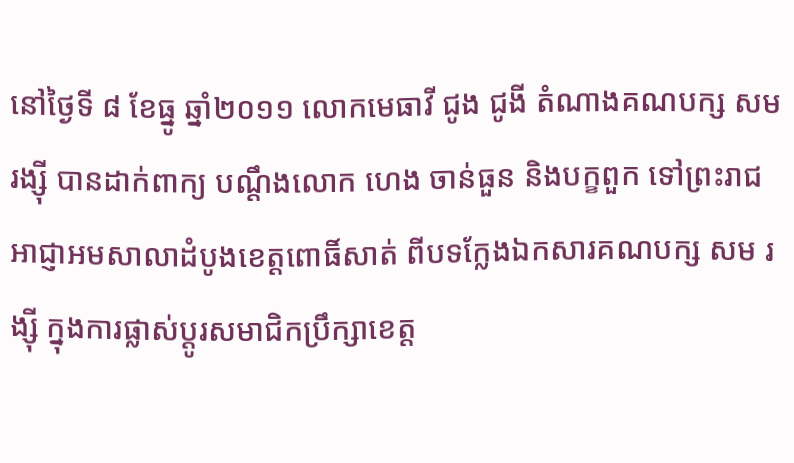នៅថ្ងៃទី ៨ ខែធ្នូ ឆ្នាំ២០១១ លោកមេធាវី ជូង ជូងី តំណាងគណបក្ស សម រង្ស៊ី បានដាក់ពាក្យ បណ្តឹងលោក ហេង ចាន់ធួន និងបក្ខពួក ទៅព្រះរាជអាជ្ញាអមសាលាដំបូងខេត្តពោធិ៍សាត់ ពីបទក្លែងឯកសារគណបក្ស សម រង្ស៊ី ក្នុងការផ្លាស់ប្តូរសមាជិកប្រឹក្សាខេត្ត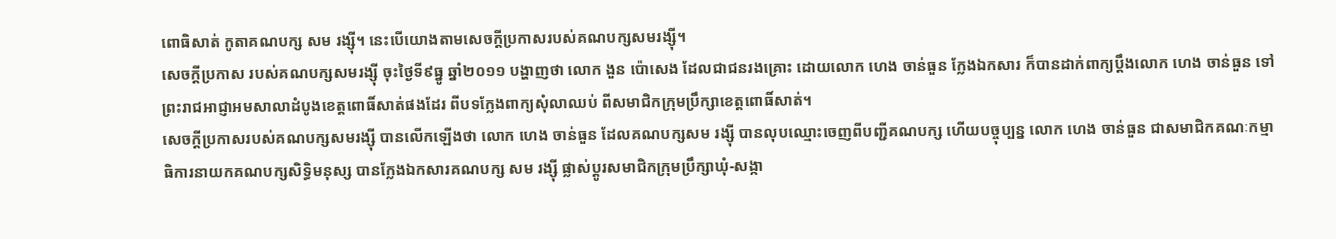ពោធិសាត់ កូតាគណបក្ស សម រង្ស៊ី។ នេះបើយោងតាមសេចក្តីប្រកាសរបស់គណបក្សសមរង្ស៊ី។
សេចក្តីប្រកាស របស់គណបក្សសមរង្ស៊ី ចុះថ្ងៃទី៩ធ្នូ ឆ្នាំ២០១១ បង្ហាញថា លោក ងួន ប៉ោសេង ដែលជាជនរងគ្រោះ ដោយលោក ហេង ចាន់ធួន ក្លែងឯកសារ ក៏បានដាក់ពាក្យប្តឹងលោក ហេង ចាន់ធួន ទៅព្រះរាជអាជ្ញាអមសាលាដំបូងខេត្តពោធិ៍សាត់ផងដែរ ពីបទក្លែងពាក្យសុំលាឈប់ ពីសមាជិកក្រុមប្រឹក្សាខេត្តពោធិ៍សាត់។
សេចក្តីប្រកាសរបស់គណបក្សសមរង្ស៊ី បានលើកឡើងថា លោក ហេង ចាន់ធួន ដែលគណបក្សសម រង្ស៊ី បានលុបឈ្មោះចេញពីបញ្ជីគណបក្ស ហើយបច្ចុប្បន្ន លោក ហេង ចាន់ធួន ជាសមាជិកគណៈកម្មាធិការនាយកគណបក្សសិទ្ធិមនុស្ស បានក្លែងឯកសារគណបក្ស សម រង្ស៊ី ផ្លាស់ប្តូរសមាជិកក្រុមប្រឹក្សាឃុំ-សង្កា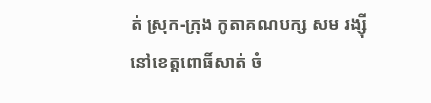ត់ ស្រុក-ក្រុង កូតាគណបក្ស សម រង្ស៊ី នៅខេត្តពោធិ៍សាត់ ចំ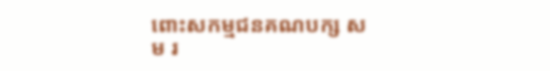ពោះសកម្មជនគណបក្ស សម រ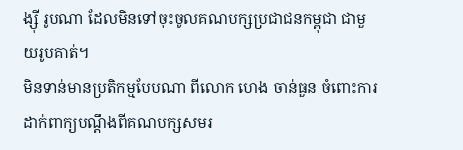ង្ស៊ី រូបណា ដែលមិនទៅចុះចូលគណបក្សប្រជាជនកម្ពុជា ជាមួយរូបគាត់។
មិនទាន់មានប្រតិកម្មបែបណា ពីលោក ហេង ចាន់ធួន ចំពោះការដាក់ពាក្យបណ្តឹងពីគណបក្សសមរ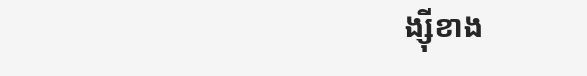ង្ស៊ីខាង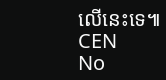លើនេះទេ៕
CEN
No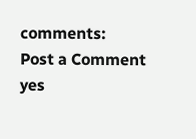comments:
Post a Comment
yes